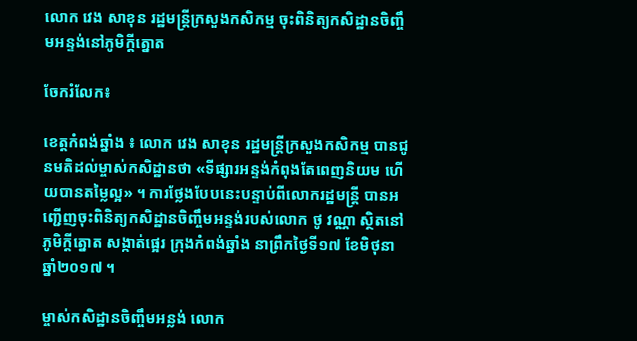លោក វេង សាខុន រដ្ឋមន្រ្តីក្រសួងកសិកម្ម ចុះពិនិត្យកសិដ្ឋានចិញ្ចឹមអន្ទង់នៅភូមិក្តីត្នោត

ចែករំលែក៖

ខេត្តកំពង់ឆ្នាំង ៖ លោក វេង សាខុន រដ្ឋមន្រ្តីក្រសួងកសិកម្ម បានជូនមតិដល់ម្ចាស់កសិដ្ឋានថា «ទីផ្សារអន្ទង់កំពុងតែពេញនិយម ហើយបានតម្លៃល្អ» ។ ការថ្លែងបែបនេះបន្ទាប់ពីលោករដ្ឋមន្រ្តី បានអញ្ជើញចុះពិនិត្យកសិដ្ឋានចិញ្ចឹមអន្ទង់របស់លោក ថូ វណ្ណា ស្ថិតនៅភូមិក្តីត្នោត សង្កាត់ផ្អេរ ក្រុងកំពង់ឆ្នាំង នាព្រឹកថ្ងៃទី១៧ ខែមិថុនា ឆ្នាំ២០១៧ ។

ម្ចាស់កសិដ្ឋានចិញ្ចឹមអន្លង់ លោក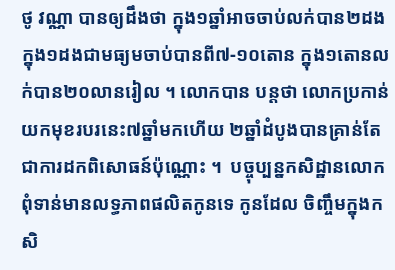ថូ វណ្ណា បានឲ្យដឹងថា ក្នុង១ឆ្នាំអាចចាប់លក់បាន២ដង ក្នុង១ដងជាមធ្យមចាប់បានពី៧-១០តោន ក្នុង១តោនលក់បាន២០លានរៀល ។ លោកបាន បន្តថា លោកប្រកាន់យកមុខរបរនេះ៧ឆ្នាំមកហើយ ២ឆ្នាំដំបូងបានគ្រាន់តែជាការដកពិសោធន៍ប៉ុណ្ណោះ ។  បច្ចុប្បន្នកសិដ្ឋានលោកពុំទាន់មានលទ្ធភាពផលិតកូនទេ កូនដែល ចិញ្ចឹមក្នុងកសិ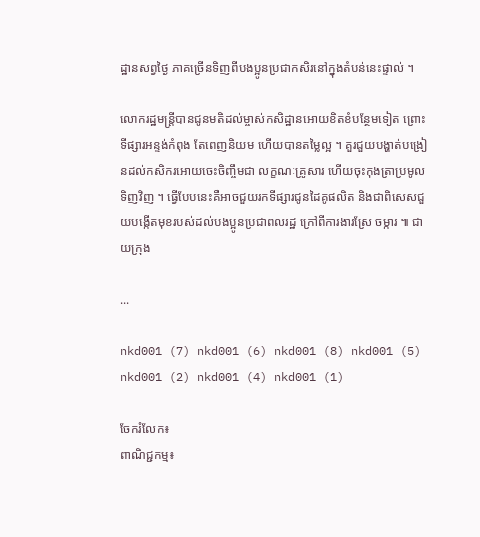ដ្ឋានសព្វថ្ងៃ ភាគច្រើនទិញពីបងប្អូនប្រជាកសិរនៅក្នុងតំបន់នេះផ្ទាល់ ។

លោករដ្ឋមន្រ្តីបានជូនមតិដល់ម្ចាស់កសិដ្ឋានអោយខិតខំបន្ថែមទៀត ព្រោះទីផ្សារអន្ទង់កំពុង តែពេញនិយម ហើយបានតម្លៃល្អ ។ គួរជួយបង្ហាត់បង្រៀនដល់កសិករអោយចេះចិញ្ចឹមជា លក្ខណៈគ្រូសារ ហើយចុះកុងត្រាប្រមូលទិញវិញ ។ ធ្វើបែបនេះគឺអាចជួយរកទីផ្សារជូនដៃគូផលិត និងជាពិសេសជួយបង្កើតមុខរបស់ដល់បងប្អូនប្រជាពលរដ្ឋ ក្រៅពីការងារស្រែ ចម្ការ ៕ ជាយក្រុង

...

nkd001 (7) nkd001 (6) nkd001 (8) nkd001 (5) nkd001 (2) nkd001 (4) nkd001 (1)

ចែករំលែក៖
ពាណិជ្ជកម្ម៖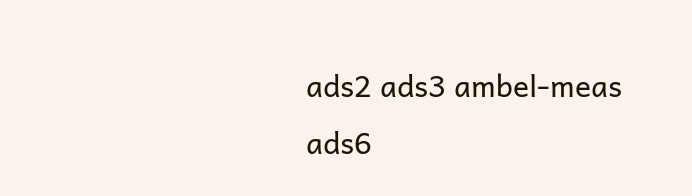ads2 ads3 ambel-meas ads6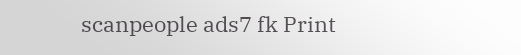scanpeople ads7 fk Print